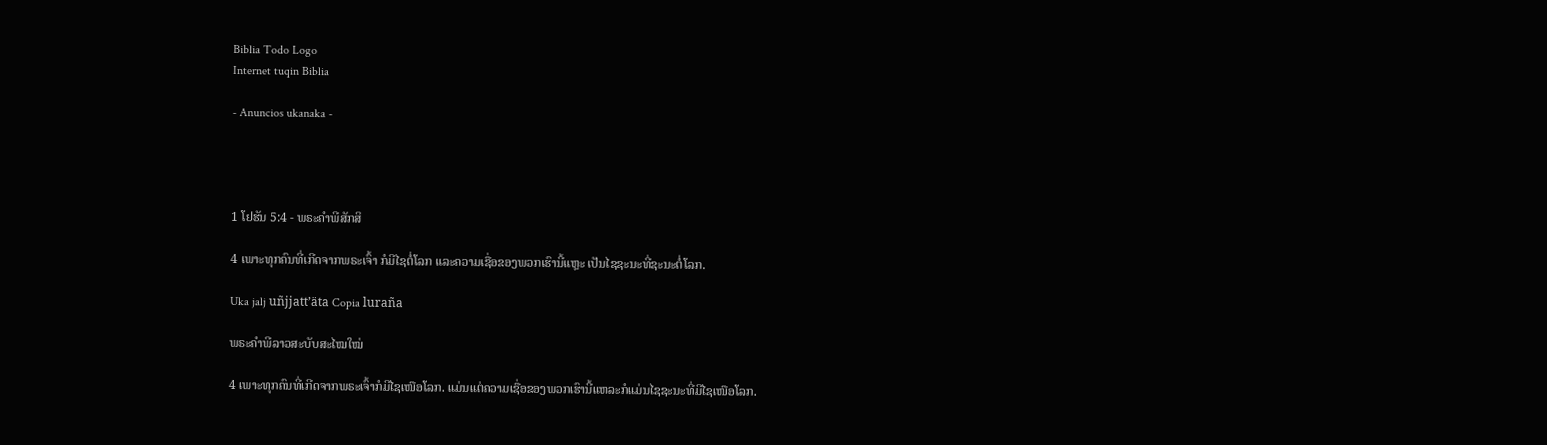Biblia Todo Logo
Internet tuqin Biblia

- Anuncios ukanaka -




1 ໂຢຮັນ 5:4 - ພຣະຄຳພີສັກສິ

4 ເພາະທຸກຄົນທີ່ເກີດຈາກພຣະເຈົ້າ ກໍມີໄຊຕໍ່ໂລກ ແລະຄວາມເຊື່ອຂອງພວກເຮົານີ້ແຫຼະ ເປັນໄຊຊະນະທີ່ຊະນະຕໍ່ໂລກ.

Uka jalj uñjjattʼäta Copia luraña

ພຣະຄຳພີລາວສະບັບສະໄໝໃໝ່

4 ເພາະທຸກຄົນທີ່ເກີດຈາກພຣະເຈົ້າກໍມີໄຊເໜືອໂລກ. ແມ່ນແຕ່ຄວາມເຊື່ອຂອງພວກເຮົານີ້ແຫລະກໍແມ່ນໄຊຊະນະທີ່ມີໄຊເໜືອໂລກ.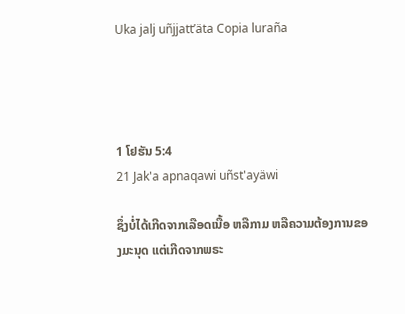Uka jalj uñjjattʼäta Copia luraña




1 ໂຢຮັນ 5:4
21 Jak'a apnaqawi uñst'ayäwi

ຊຶ່ງບໍ່ໄດ້ເກີດຈາກເລືອດເນື້ອ ຫລືກາມ ຫລືຄວາມຕ້ອງການຂອງມະນຸດ ແຕ່ເກີດຈາກພຣະ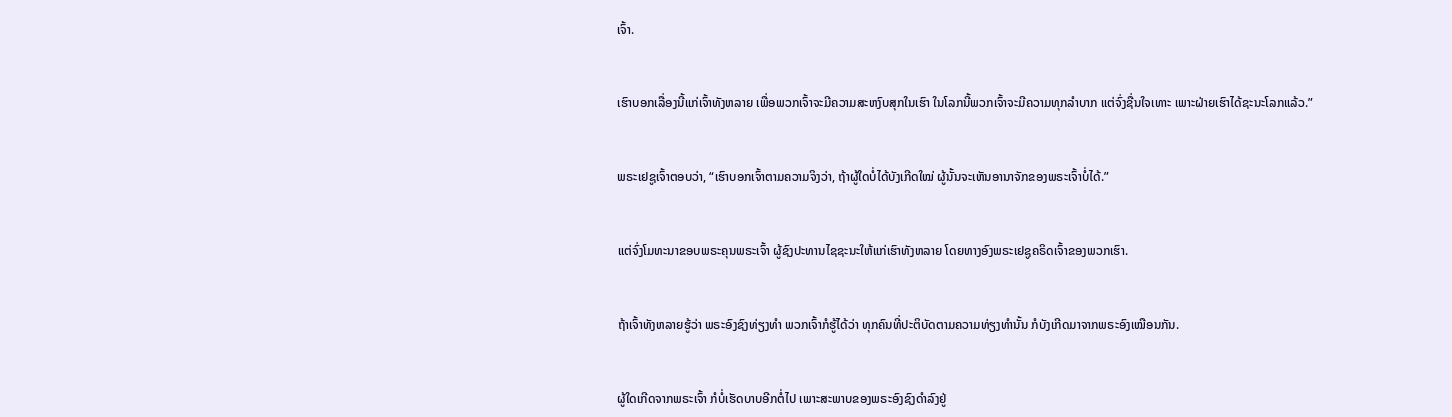ເຈົ້າ.


ເຮົາບອກເລື່ອງນີ້ແກ່ເຈົ້າທັງຫລາຍ ເພື່ອພວກເຈົ້າຈະມີຄວາມສະຫງົບສຸກໃນເຮົາ ໃນໂລກນີ້ພວກເຈົ້າຈະມີຄວາມທຸກລຳບາກ ແຕ່ຈົ່ງຊື່ນໃຈເທາະ ເພາະຝ່າຍເຮົາໄດ້ຊະນະໂລກແລ້ວ.”


ພຣະເຢຊູເຈົ້າຕອບວ່າ, “ເຮົາບອກເຈົ້າຕາມຄວາມຈິງວ່າ, ຖ້າຜູ້ໃດບໍ່ໄດ້ບັງເກີດໃໝ່ ຜູ້ນັ້ນຈະເຫັນອານາຈັກຂອງພຣະເຈົ້າບໍ່ໄດ້.”


ແຕ່ຈົ່ງໂມທະນາຂອບພຣະຄຸນພຣະເຈົ້າ ຜູ້ຊົງປະທານໄຊຊະນະໃຫ້ແກ່ເຮົາທັງຫລາຍ ໂດຍທາງອົງພຣະເຢຊູຄຣິດເຈົ້າຂອງພວກເຮົາ.


ຖ້າເຈົ້າທັງຫລາຍຮູ້ວ່າ ພຣະອົງຊົງທ່ຽງທຳ ພວກເຈົ້າກໍຮູ້ໄດ້ວ່າ ທຸກຄົນທີ່ປະຕິບັດຕາມຄວາມທ່ຽງທຳນັ້ນ ກໍບັງເກີດມາຈາກພຣະອົງເໝືອນກັນ.


ຜູ້ໃດເກີດຈາກພຣະເຈົ້າ ກໍບໍ່ເຮັດບາບອີກຕໍ່ໄປ ເພາະສະພາບຂອງພຣະອົງຊົງດຳລົງຢູ່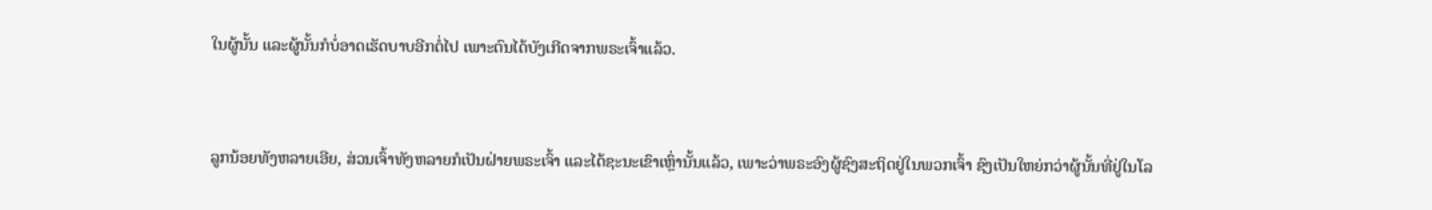ໃນຜູ້ນັ້ນ ແລະຜູ້ນັ້ນກໍບໍ່ອາດເຮັດບາບອີກຕໍ່ໄປ ເພາະຕົນໄດ້ບັງເກີດຈາກພຣະເຈົ້າແລ້ວ.


ລູກນ້ອຍທັງຫລາຍເອີຍ, ສ່ວນເຈົ້າທັງຫລາຍກໍເປັນຝ່າຍພຣະເຈົ້າ ແລະໄດ້ຊະນະເຂົາເຫຼົ່ານັ້ນແລ້ວ, ເພາະວ່າພຣະອົງຜູ້ຊົງສະຖິດຢູ່ໃນພວກເຈົ້າ ຊົງເປັນໃຫຍ່ກວ່າຜູ້ນັ້ນທີ່ຢູ່ໃນໂລ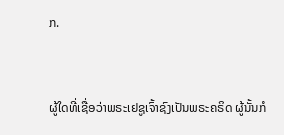ກ.


ຜູ້ໃດທີ່ເຊື່ອວ່າພຣະເຢຊູເຈົ້າຊົງເປັນພຣະຄຣິດ ຜູ້ນັ້ນກໍ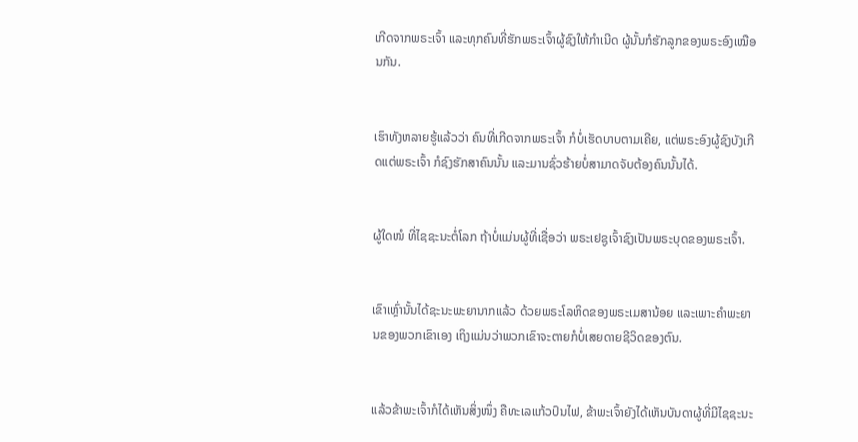ເກີດຈາກພຣະເຈົ້າ ແລະທຸກຄົນທີ່ຮັກພຣະເຈົ້າຜູ້ຊົງໃຫ້ກຳເນີດ ຜູ້ນັ້ນກໍຮັກລູກຂອງພຣະອົງເໝືອນກັນ.


ເຮົາທັງຫລາຍຮູ້ແລ້ວວ່າ ຄົນທີ່ເກີດຈາກພຣະເຈົ້າ ກໍບໍ່ເຮັດບາບຕາມເຄີຍ, ແຕ່ພຣະອົງຜູ້ຊົງບັງເກີດແຕ່ພຣະເຈົ້າ ກໍຊົງຮັກສາຄົນນັ້ນ ແລະມານຊົ່ວຮ້າຍບໍ່ສາມາດຈັບຕ້ອງຄົນນັ້ນໄດ້.


ຜູ້ໃດໜໍ ທີ່ໄຊຊະນະຕໍ່ໂລກ ຖ້າບໍ່ແມ່ນຜູ້ທີ່ເຊື່ອວ່າ ພຣະເຢຊູເຈົ້າຊົງເປັນພຣະບຸດຂອງພຣະເຈົ້າ.


ເຂົາເຫຼົ່ານັ້ນໄດ້ຊະນະພະຍານາກແລ້ວ ດ້ວຍພຣະໂລຫິດຂອງພຣະເມສານ້ອຍ ແລະເພາະຄຳພະຍານຂອງພວກເຂົາເອງ ເຖິງແມ່ນວ່າພວກເຂົາຈະຕາຍກໍບໍ່ເສຍດາຍຊີວິດຂອງຕົນ.


ແລ້ວຂ້າພະເຈົ້າກໍໄດ້ເຫັນສິ່ງໜຶ່ງ ຄືທະເລແກ້ວປົນໄຟ, ຂ້າພະເຈົ້າຍັງໄດ້ເຫັນບັນດາຜູ້ທີ່ມີໄຊຊະນະ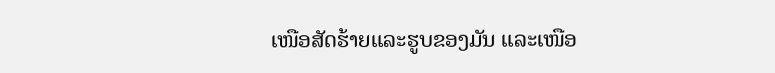ເໜືອສັດຮ້າຍແລະຮູບຂອງມັນ ແລະເໜືອ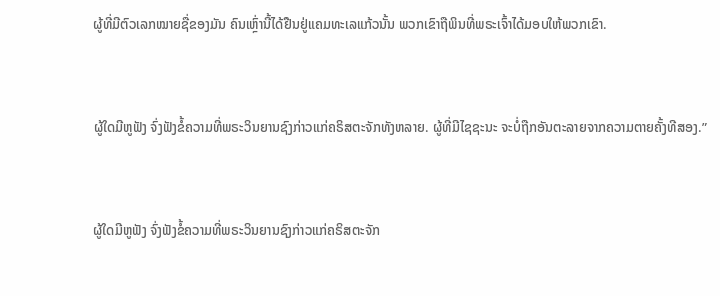ຜູ້ທີ່ມີຕົວເລກໝາຍຊື່ຂອງມັນ ຄົນເຫຼົ່ານີ້ໄດ້ຢືນຢູ່ແຄມທະເລແກ້ວນັ້ນ ພວກເຂົາຖືພິນທີ່ພຣະເຈົ້າໄດ້ມອບໃຫ້ພວກເຂົາ.


ຜູ້ໃດມີຫູຟັງ ຈົ່ງຟັງຂໍ້ຄວາມທີ່ພຣະວິນຍານຊົງກ່າວແກ່ຄຣິສຕະຈັກທັງຫລາຍ. ຜູ້ທີ່ມີໄຊຊະນະ ຈະບໍ່ຖືກອັນຕະລາຍຈາກຄວາມຕາຍຄັ້ງທີສອງ.”


ຜູ້ໃດມີຫູຟັງ ຈົ່ງຟັງຂໍ້ຄວາມທີ່ພຣະວິນຍານຊົງກ່າວແກ່ຄຣິສຕະຈັກ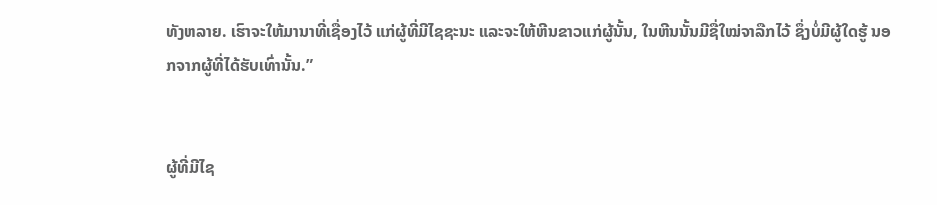ທັງຫລາຍ. ເຮົາຈະໃຫ້ມານາທີ່ເຊື່ອງໄວ້ ແກ່ຜູ້ທີ່ມີໄຊຊະນະ ແລະຈະໃຫ້ຫີນຂາວແກ່ຜູ້ນັ້ນ, ໃນຫີນນັ້ນມີຊື່ໃໝ່ຈາລືກໄວ້ ຊຶ່ງບໍ່ມີຜູ້ໃດຮູ້ ນອກຈາກຜູ້ທີ່ໄດ້ຮັບເທົ່ານັ້ນ.”


ຜູ້ທີ່ມີໄຊ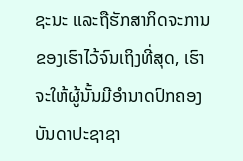ຊະນະ ແລະຖືຮັກສາກິດຈະການຂອງເຮົາໄວ້ຈົນເຖິງທີ່ສຸດ, ເຮົາຈະໃຫ້ຜູ້ນັ້ນມີອຳນາດປົກຄອງບັນດາປະຊາຊາ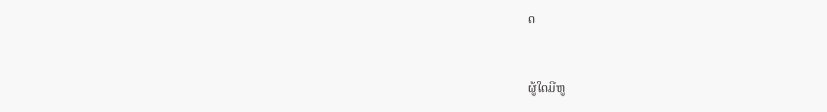ດ


ຜູ້ໃດມີຫູ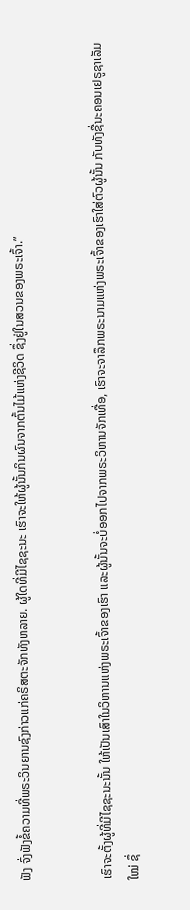ຟັງ ຈົ່ງຟັງຂໍ້ຄວາມທີ່ພຣະວິນຍານຊົງກ່າວແກ່ຄຣິສຕະຈັກທັງຫລາຍ. ຜູ້ໃດທີ່ມີໄຊຊະນະ ເຮົາຈະໃຫ້ຜູ້ນັ້ນກິນຜົນຈາກຕົ້ນໄມ້ແຫ່ງຊີວິດ ຊຶ່ງຢູ່ໃນສວນຂອງພຣະເຈົ້າ.”


ເຮົາຈະຕັ້ງຜູ້ທີ່ມີໄຊຊະນະນັ້ນ ໃຫ້ເປັນເສົາໃນວິຫານແຫ່ງພຣະເຈົ້າຂອງເຮົາ ແລະຜູ້ນັ້ນຈະບໍ່ອອກໄປຈາກພຣະວິຫານຈັກເທື່ອ, ເຮົາຈະຈາລຶກພຣະນາມແຫ່ງພຣະເຈົ້າຂອງເຮົາໃສ່ຕົວຜູ້ນັ້ນ ກັບທັງຊື່ນະຄອນເຢຣູຊາເລັມໃໝ່ ຊຶ່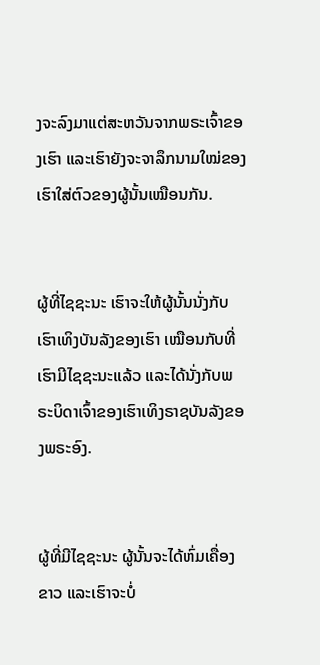ງຈະລົງມາແຕ່ສະຫວັນຈາກພຣະເຈົ້າຂອງເຮົາ ແລະເຮົາຍັງຈະຈາລຶກນາມໃໝ່ຂອງເຮົາໃສ່ຕົວຂອງຜູ້ນັ້ນເໝືອນກັນ.


ຜູ້ທີ່ໄຊຊະນະ ເຮົາຈະໃຫ້ຜູ້ນັ້ນນັ່ງກັບເຮົາເທິງບັນລັງຂອງເຮົາ ເໝືອນກັບທີ່ເຮົາມີໄຊຊະນະແລ້ວ ແລະໄດ້ນັ່ງກັບພຣະບິດາເຈົ້າຂອງເຮົາເທິງຣາຊບັນລັງຂອງພຣະອົງ.


ຜູ້ທີ່ມີໄຊຊະນະ ຜູ້ນັ້ນຈະໄດ້ຫົ່ມເຄື່ອງຂາວ ແລະເຮົາຈະບໍ່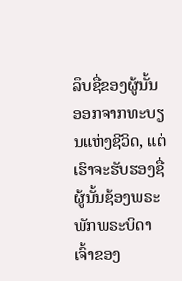ລຶບຊື່ຂອງຜູ້ນັ້ນອອກຈາກທະບຽນແຫ່ງຊີວິດ, ແຕ່ເຮົາຈະຮັບຮອງຊື່ຜູ້ນັ້ນຊ້ອງພຣະພັກພຣະບິດາເຈົ້າຂອງ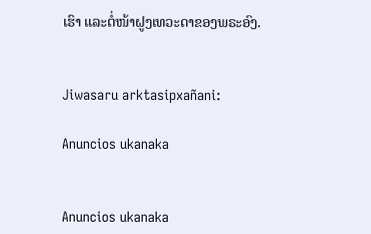ເຮົາ ແລະຕໍ່ໜ້າຝູງເທວະດາຂອງພຣະອົງ.


Jiwasaru arktasipxañani:

Anuncios ukanaka


Anuncios ukanaka